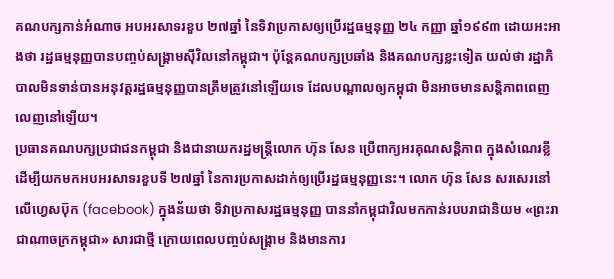គណបក្សកាន់អំណាច អបអរសាទរខួប ២៧ឆ្នាំ នៃទិវាប្រកាសឲ្យប្រើរដ្ឋធម្មនុញ្ញ ២៤ កញ្ញា ឆ្នាំ១៩៩៣ ដោយអះអាងថា រដ្ឋធម្មនុញ្ញបានបញ្ចប់សង្គ្រាមស៊ីវិលនៅកម្ពុជា។ ប៉ុន្តែគណបក្សប្រឆាំង និងគណបក្សខ្លះទៀត យល់ថា រដ្ឋាភិបាលមិនទាន់បានអនុវត្តរដ្ឋធម្មនុញ្ញបានត្រឹមត្រូវនៅឡើយទេ ដែលបណ្ដាលឲ្យកម្ពុជា មិនអាចមានសន្តិភាពពេញលេញនៅឡើយ។
ប្រធានគណបក្សប្រជាជនកម្ពុជា និងជានាយករដ្ឋមន្ត្រីលោក ហ៊ុន សែន ប្រើពាក្យអរគុណសន្តិភាព ក្នុងសំណេរខ្លី ដើម្បីយកមកអបអរសាទរខួបទី ២៧ឆ្នាំ នៃការប្រកាសដាក់ឲ្យប្រើរដ្ឋធម្មនុញ្ញនេះ។ លោក ហ៊ុន សែន សរសេរនៅលើហ្វេសប៊ុក (facebook) ក្នុងន័យថា ទិវាប្រកាសរដ្ឋធម្មនុញ្ញ បាននាំកម្ពុជាវិលមកកាន់របបរាជានិយម «ព្រះរាជាណាចក្រកម្ពុជា» សារជាថ្មី ក្រោយពេលបញ្ចប់សង្គ្រាម និងមានការ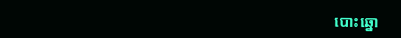បោះឆ្នោ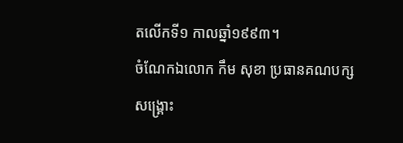តលើកទី១ កាលឆ្នាំ១៩៩៣។
ចំណែកឯលោក កឹម សុខា ប្រធានគណបក្សសង្គ្រោះ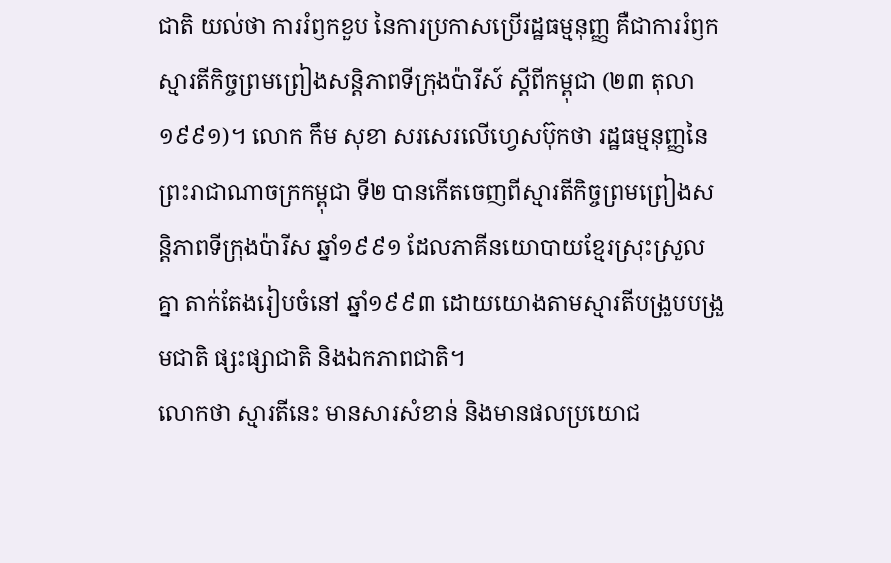ជាតិ យល់ថា ការរំឭកខួប នៃការប្រកាសប្រើរដ្ឋធម្មនុញ្ញ គឺជាការរំឭកស្មារតីកិច្ចព្រមព្រៀងសន្តិភាពទីក្រុងប៉ារីស៍ ស្ដីពីកម្ពុជា (២៣ តុលា ១៩៩១)។ លោក កឹម សុខា សរសេរលើហ្វេសប៊ុកថា រដ្ឋធម្មនុញ្ញនៃព្រះរាជាណាចក្រកម្ពុជា ទី២ បានកើតចេញពីស្មារតីកិច្ចព្រមព្រៀងសន្តិភាពទីក្រុងប៉ារីស ឆ្នាំ១៩៩១ ដែលភាគីនយោបាយខ្មែរស្រុះស្រួលគ្នា តាក់តែងរៀបចំនៅ ឆ្នាំ១៩៩៣ ដោយយោងតាមស្មារតីបង្រួបបង្រួមជាតិ ផ្សះផ្សាជាតិ និងឯកភាពជាតិ។
លោកថា ស្មារតីនេះ មានសារសំខាន់ និងមានផលប្រយោជ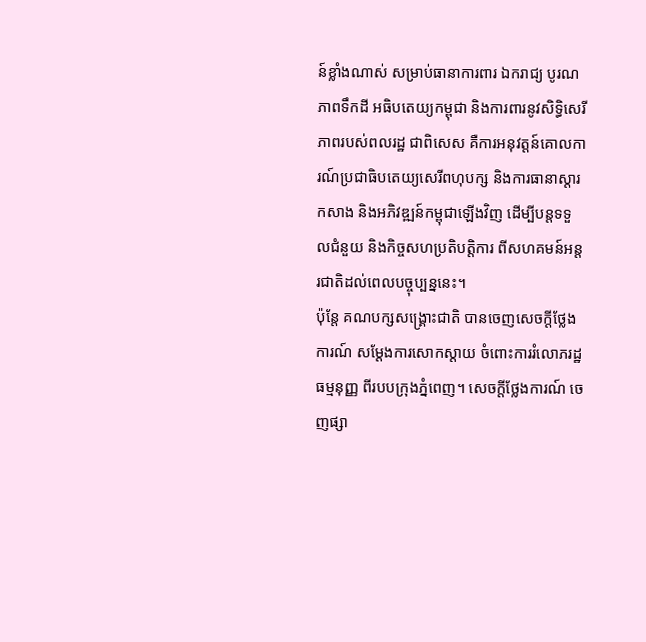ន៍ខ្លាំងណាស់ សម្រាប់ធានាការពារ ឯករាជ្យ បូរណភាពទឹកដី អធិបតេយ្យកម្ពុជា និងការពារនូវសិទ្ធិសេរីភាពរបស់ពលរដ្ឋ ជាពិសេស គឺការអនុវត្តន៍គោលការណ៍ប្រជាធិបតេយ្យសេរីពហុបក្ស និងការធានាស្ដារ កសាង និងអភិវឌ្ឍន៍កម្ពុជាឡើងវិញ ដើម្បីបន្តទទួលជំនួយ និងកិច្ចសហប្រតិបត្តិការ ពីសហគមន៍អន្តរជាតិដល់ពេលបច្ចុប្បន្ននេះ។
ប៉ុន្តែ គណបក្សសង្គ្រោះជាតិ បានចេញសេចក្ដីថ្លែងការណ៍ សម្ដែងការសោកស្ដាយ ចំពោះការរំលោភរដ្ឋធម្មនុញ្ញ ពីរបបក្រុងភ្នំពេញ។ សេចក្ដីថ្លែងការណ៍ ចេញផ្សា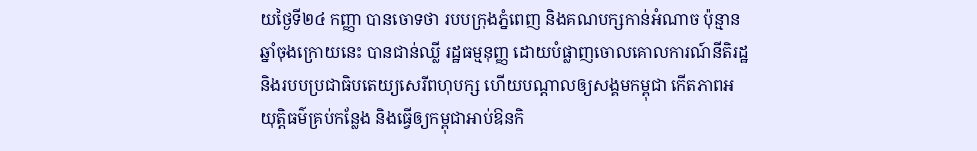យថ្ងៃទី២៤ កញ្ញា បានចោទថា របបក្រុងភ្នំពេញ និងគណបក្សកាន់អំណាច ប៉ុន្មានឆ្នាំចុងក្រោយនេះ បានជាន់ឈ្លី រដ្ឋធម្មនុញ្ញ ដោយបំផ្លាញចោលគោលការណ៍នីតិរដ្ឋ និងរបបប្រជាធិបតេយ្យសេរីពហុបក្ស ហើយបណ្ដាលឲ្យសង្គមកម្ពុជា កើតភាពអយុត្តិធម៌គ្រប់កន្លែង និងធ្វើឲ្យកម្ពុជាអាប់ឱនកិ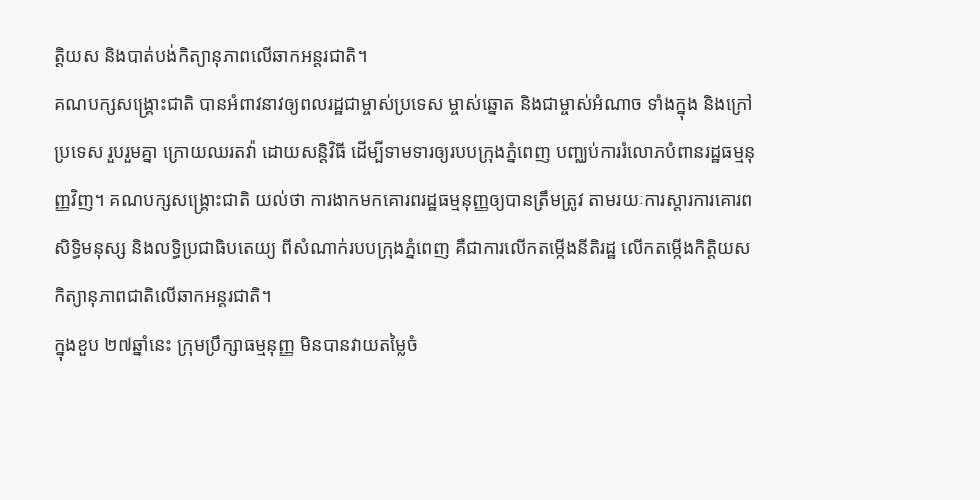ត្តិយស និងបាត់បង់កិត្យានុភាពលើឆាកអន្តរជាតិ។
គណបក្សសង្គ្រោះជាតិ បានអំពាវនាវឲ្យពលរដ្ឋជាម្ចាស់ប្រទេស ម្ចាស់ឆ្នោត និងជាម្ចាស់អំណាច ទាំងក្នុង និងក្រៅប្រទេស រួបរួមគ្នា ក្រោយឈរតវ៉ា ដោយសន្តិវិធី ដើម្បីទាមទារឲ្យរបបក្រុងភ្នំពេញ បញ្ឈប់ការរំលោភបំពានរដ្ឋធម្មនុញ្ញវិញ។ គណបក្សសង្គ្រោះជាតិ យល់ថា ការងាកមកគោរពរដ្ឋធម្មនុញ្ញឲ្យបានត្រឹមត្រូវ តាមរយៈការស្ដារការគោរពសិទ្ធិមនុស្ស និងលទ្ធិប្រជាធិបតេយ្យ ពីសំណាក់របបក្រុងភ្នំពេញ គឺជាការលើកតម្កើងនីតិរដ្ឋ លើកតម្កើងកិត្តិយស កិត្យានុភាពជាតិលើឆាកអន្តរជាតិ។
ក្នុងខួប ២៧ឆ្នាំនេះ ក្រុមប្រឹក្សាធម្មនុញ្ញ មិនបានវាយតម្លៃចំ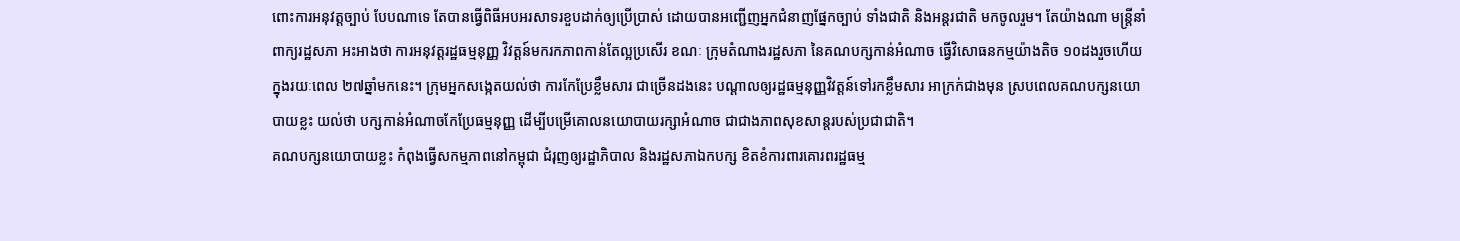ពោះការអនុវត្តច្បាប់ បែបណាទេ តែបានធ្វើពិធីអបអរសាទរខួបដាក់ឲ្យប្រើប្រាស់ ដោយបានអញ្ជើញអ្នកជំនាញផ្នែកច្បាប់ ទាំងជាតិ និងអន្តរជាតិ មកចូលរួម។ តែយ៉ាងណា មន្ត្រីនាំពាក្យរដ្ឋសភា អះអាងថា ការអនុវត្តរដ្ឋធម្មនុញ្ញ វិវត្តន៍មករកភាពកាន់តែល្អប្រសើរ ខណៈ ក្រុមតំណាងរដ្ឋសភា នៃគណបក្សកាន់អំណាច ធ្វើវិសោធនកម្មយ៉ាងតិច ១០ដងរួចហើយ ក្នុងរយៈពេល ២៧ឆ្នាំមកនេះ។ ក្រុមអ្នកសង្កេតយល់ថា ការកែប្រែខ្លឹមសារ ជាច្រើនដងនេះ បណ្ដាលឲ្យរដ្ឋធម្មនុញ្ញវិវត្តន៍ទៅរកខ្លឹមសារ អាក្រក់ជាងមុន ស្របពេលគណបក្សនយោបាយខ្លះ យល់ថា បក្សកាន់អំណាចកែប្រែធម្មនុញ្ញ ដើម្បីបម្រើគោលនយោបាយរក្សាអំណាច ជាជាងភាពសុខសាន្តរបស់ប្រជាជាតិ។
គណបក្សនយោបាយខ្លះ កំពុងធ្វើសកម្មភាពនៅកម្ពុជា ជំរុញឲ្យរដ្ឋាភិបាល និងរដ្ឋសភាឯកបក្ស ខិតខំការពារគោរពរដ្ឋធម្ម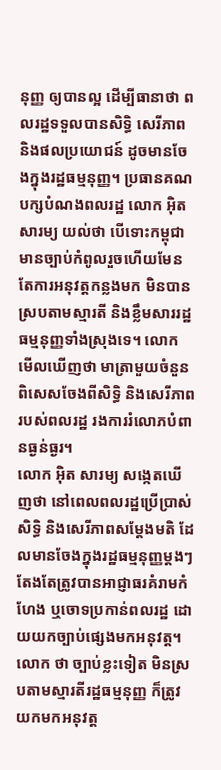នុញ្ញ ឲ្យបានល្អ ដើម្បីធានាថា ពលរដ្ឋទទួលបានសិទ្ធិ សេរីភាព និងផលប្រយោជន៍ ដូចមានចែងក្នុងរដ្ឋធម្មនុញ្ញ។ ប្រធានគណបក្សបំណងពលរដ្ឋ លោក អ៊ិត សារម្យ យល់ថា បើទោះកម្ពុជា មានច្បាប់កំពូលរួចហើយមែន តែការអនុវត្តកន្លងមក មិនបានស្របតាមស្មារតី និងខ្លឹមសាររដ្ឋធម្មនុញ្ញទាំងស្រុងទេ។ លោក មើលឃើញថា មាត្រាមួយចំនួន ពិសេសចែងពីសិទ្ធិ និងសេរីភាពរបស់ពលរដ្ឋ រងការរំលោភបំពានធ្ងន់ធ្ងរ។
លោក អ៊ិត សារម្យ សង្កេតឃើញថា នៅពេលពលរដ្ឋប្រើប្រាស់សិទ្ធិ និងសេរីភាពសម្ដែងមតិ ដែលមានចែងក្នុងរដ្ឋធម្មនុញ្ញម្ដងៗ តែងតែត្រូវបានអាជ្ញាធរគំរាមកំហែង ឬចោទប្រកាន់ពលរដ្ឋ ដោយយកច្បាប់ផ្សេងមកអនុវត្ត។ លោក ថា ច្បាប់ខ្លះទៀត មិនស្របតាមស្មារតីរដ្ឋធម្មនុញ្ញ ក៏ត្រូវយកមកអនុវត្ត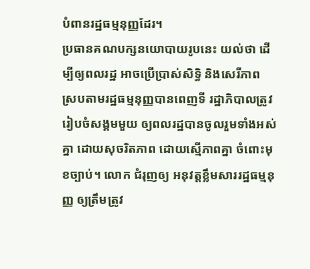បំពានរដ្ឋធម្មនុញ្ញដែរ។
ប្រធានគណបក្សនយោបាយរូបនេះ យល់ថា ដើម្បីឲ្យពលរដ្ឋ អាចប្រើប្រាស់សិទ្ធិ និងសេរីភាព ស្របតាមរដ្ឋធម្មនុញ្ញបានពេញទី រដ្ឋាភិបាលត្រូវរៀបចំសង្គមមួយ ឲ្យពលរដ្ឋបានចូលរួមទាំងអស់គ្នា ដោយសុចរិតភាព ដោយស្មើភាពគ្នា ចំពោះមុខច្បាប់។ លោក ជំរុញឲ្យ អនុវត្តខ្លឹមសាររដ្ឋធម្មនុញ្ញ ឲ្យត្រឹមត្រូវ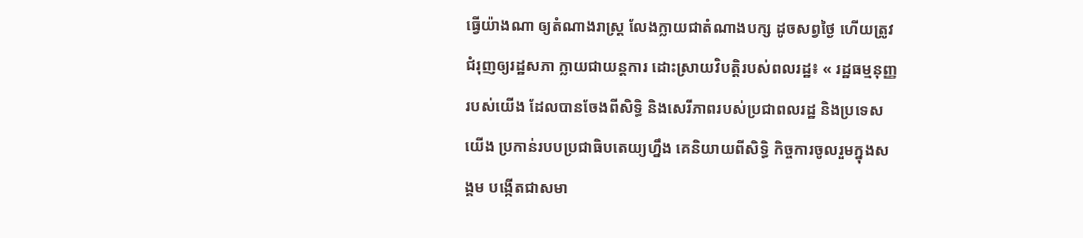ធ្វើយ៉ាងណា ឲ្យតំណាងរាស្ត្រ លែងក្លាយជាតំណាងបក្ស ដូចសព្វថ្ងៃ ហើយត្រូវជំរុញឲ្យរដ្ឋសភា ក្លាយជាយន្តការ ដោះស្រាយវិបត្តិរបស់ពលរដ្ឋ៖ « រដ្ឋធម្មនុញ្ញរបស់យើង ដែលបានចែងពីសិទ្ធិ និងសេរីភាពរបស់ប្រជាពលរដ្ឋ និងប្រទេសយើង ប្រកាន់របបប្រជាធិបតេយ្យហ្នឹង គេនិយាយពីសិទ្ធិ កិច្ចការចូលរួមក្នុងសង្គម បង្កើតជាសមា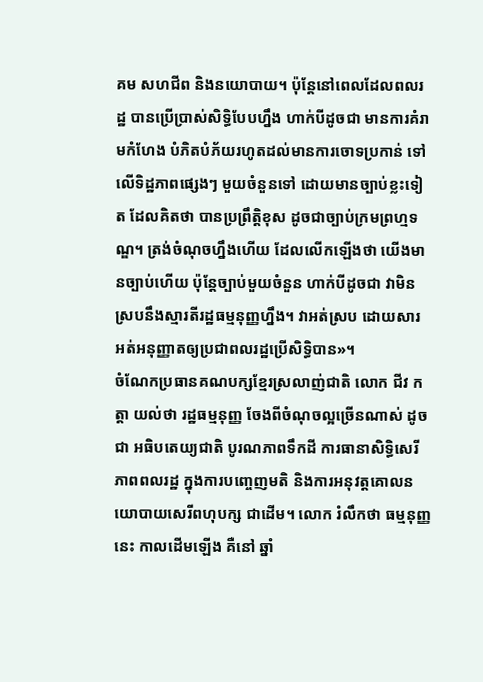គម សហជីព និងនយោបាយ។ ប៉ុន្តែនៅពេលដែលពលរដ្ឋ បានប្រើប្រាស់សិទ្ធិបែបហ្នឹង ហាក់បីដូចជា មានការគំរាមកំហែង បំភិតបំភ័យរហូតដល់មានការចោទប្រកាន់ ទៅលើទិដ្ឋភាពផ្សេងៗ មួយចំនួនទៅ ដោយមានច្បាប់ខ្លះទៀត ដែលគិតថា បានប្រព្រឹត្តិខុស ដូចជាច្បាប់ក្រមព្រហ្មទណ្ឌ។ ត្រង់ចំណុចហ្នឹងហើយ ដែលលើកឡើងថា យើងមានច្បាប់ហើយ ប៉ុន្តែច្បាប់មួយចំនួន ហាក់បីដូចជា វាមិនស្របនឹងស្មារតីរដ្ឋធម្មនុញ្ញហ្នឹង។ វាអត់ស្រប ដោយសារ អត់អនុញ្ញាតឲ្យប្រជាពលរដ្ឋប្រើសិទ្ធិបាន»។
ចំណែកប្រធានគណបក្សខ្មែរស្រលាញ់ជាតិ លោក ជីវ កត្តា យល់ថា រដ្ឋធម្មនុញ្ញ ចែងពីចំណុចល្អច្រើនណាស់ ដូចជា អធិបតេយ្យជាតិ បូរណភាពទឹកដី ការធានាសិទ្ធិសេរីភាពពលរដ្ឋ ក្នុងការបញ្ចេញមតិ និងការអនុវត្តគោលនយោបាយសេរីពហុបក្ស ជាដើម។ លោក រំលឹកថា ធម្មនុញ្ញនេះ កាលដើមឡើង គឺនៅ ឆ្នាំ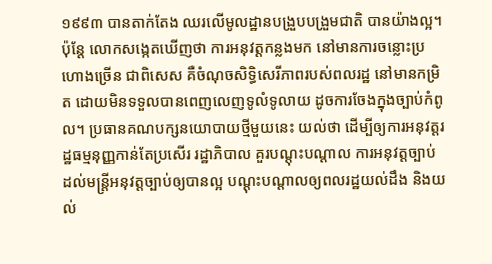១៩៩៣ បានតាក់តែង ឈរលើមូលដ្ឋានបង្រួបបង្រួមជាតិ បានយ៉ាងល្អ។
ប៉ុន្តែ លោកសង្កេតឃើញថា ការអនុវត្តកន្លងមក នៅមានការចន្លោះប្រហោងច្រើន ជាពិសេស គឺចំណុចសិទ្ធិសេរីភាពរបស់ពលរដ្ឋ នៅមានកម្រិត ដោយមិនទទួលបានពេញលេញទូលំទូលាយ ដូចការចែងក្នុងច្បាប់កំពូល។ ប្រធានគណបក្សនយោបាយថ្មីមួយនេះ យល់ថា ដើម្បីឲ្យការអនុវត្តរដ្ឋធម្មនុញ្ញកាន់តែប្រសើរ រដ្ឋាភិបាល គួរបណ្ដុះបណ្ដាល ការអនុវត្តច្បាប់ ដល់មន្ត្រីអនុវត្តច្បាប់ឲ្យបានល្អ បណ្ដុះបណ្ដាលឲ្យពលរដ្ឋយល់ដឹង និងយល់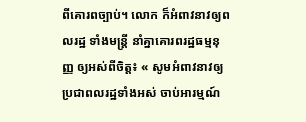ពីគោរពច្បាប់។ លោក ក៏អំពាវនាវឲ្យពលរដ្ឋ ទាំងមន្ត្រី នាំគ្នាគោរពរដ្ឋធម្មនុញ្ញ ឲ្យអស់ពីចិត្ត៖ « សូមអំពាវនាវឲ្យប្រជាពលរដ្ឋទាំងអស់ ចាប់អារម្មណ៍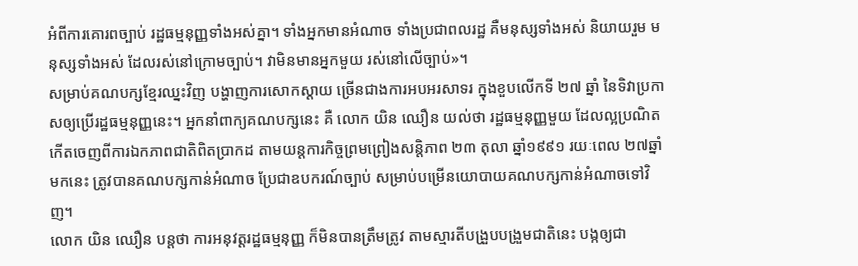អំពីការគោរពច្បាប់ រដ្ឋធម្មនុញ្ញទាំងអស់គ្នា។ ទាំងអ្នកមានអំណាច ទាំងប្រជាពលរដ្ឋ គឺមនុស្សទាំងអស់ និយាយរួម មនុស្សទាំងអស់ ដែលរស់នៅក្រោមច្បាប់។ វាមិនមានអ្នកមួយ រស់នៅលើច្បាប់»។
សម្រាប់គណបក្សខ្មែរឈ្នះវិញ បង្ហាញការសោកស្ដាយ ច្រើនជាងការអបអរសាទរ ក្នុងខួបលើកទី ២៧ ឆ្នាំ នៃទិវាប្រកាសឲ្យប្រើរដ្ឋធម្មនុញ្ញនេះ។ អ្នកនាំពាក្យគណបក្សនេះ គឺ លោក យិន ឈឿន យល់ថា រដ្ឋធម្មនុញ្ញមួយ ដែលល្អប្រណិត កើតចេញពីការឯកភាពជាតិពិតប្រាកដ តាមយន្តការកិច្ចព្រមព្រៀងសន្តិភាព ២៣ តុលា ឆ្នាំ១៩៩១ រយៈពេល ២៧ឆ្នាំមកនេះ ត្រូវបានគណបក្សកាន់អំណាច ប្រែជាឧបករណ៍ច្បាប់ សម្រាប់បម្រើនយោបាយគណបក្សកាន់អំណាចទៅវិញ។
លោក យិន ឈឿន បន្តថា ការអនុវត្តរដ្ឋធម្មនុញ្ញ ក៏មិនបានត្រឹមត្រូវ តាមស្មារតីបង្រួបបង្រួមជាតិនេះ បង្កឲ្យជា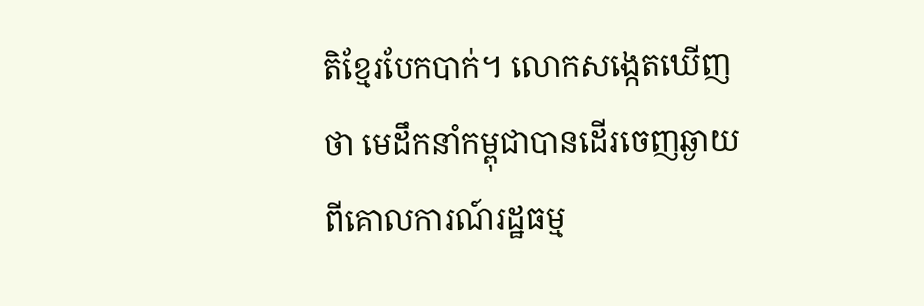តិខ្មែរបែកបាក់។ លោកសង្កេតឃើញថា មេដឹកនាំកម្ពុជាបានដើរចេញឆ្ងាយពីគោលការណ៍រដ្ឋធម្ម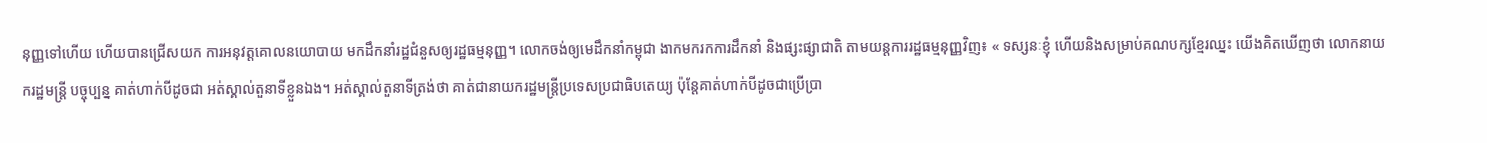នុញ្ញទៅហើយ ហើយបានជ្រើសយក ការអនុវត្តគោលនយោបាយ មកដឹកនាំរដ្ឋជំនួសឲ្យរដ្ឋធម្មនុញ្ញ។ លោកចង់ឲ្យមេដឹកនាំកម្ពុជា ងាកមករកការដឹកនាំ និងផ្សះផ្សាជាតិ តាមយន្តការរដ្ឋធម្មនុញ្ញវិញ៖ « ទស្សនៈខ្ញុំ ហើយនិងសម្រាប់គណបក្សខ្មែរឈ្នះ យើងគិតឃើញថា លោកនាយករដ្ឋមន្ត្រី បច្ចុប្បន្ន គាត់ហាក់បីដូចជា អត់ស្គាល់តួនាទីខ្លួនឯង។ អត់ស្គាល់តួនាទីត្រង់ថា គាត់ជានាយករដ្ឋមន្ត្រីប្រទេសប្រជាធិបតេយ្យ ប៉ុន្តែគាត់ហាក់បីដូចជាប្រើប្រា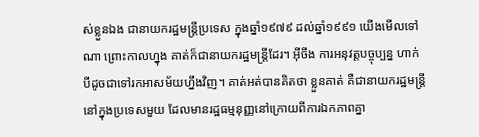ស់ខ្លួនឯង ជានាយករដ្ឋមន្ត្រីប្រទេស ក្នុងឆ្នាំ១៩៧៩ ដល់ឆ្នាំ១៩៩១ យើងមើលទៅណា ព្រោះកាលហ្នុង គាត់ក៏ជានាយករដ្ឋមន្ត្រីដែរ។ អ៊ីចឹង ការអនុវត្តបច្ចុប្បន្ន ហាក់បីដូចជាទៅរកអាសម័យហ្នឹងវិញ។ គាត់អត់បានគិតថា ខ្លួនគាត់ គឺជានាយករដ្ឋមន្ត្រី នៅក្នុងប្រទេសមួយ ដែលមានរដ្ឋធម្មនុញ្ញនៅក្រោយពីការឯកភាពគ្នា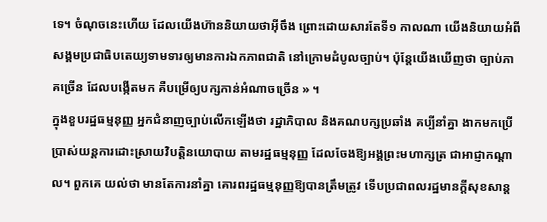ទេ។ ចំណុចនេះហើយ ដែលយើងហ៊ាននិយាយថាអ៊ីចឹង ព្រោះដោយសារតែទី១ កាលណា យើងនិយាយអំពីសង្គមប្រជាធិបតេយ្យទាមទារឲ្យមានការឯកភាពជាតិ នៅក្រោមដំបូលច្បាប់។ ប៉ុន្តែយើងឃើញថា ច្បាប់ភាគច្រើន ដែលបង្កើតមក គឺបម្រើឲ្យបក្សកាន់អំណាចច្រើន » ។
ក្នុងខួបរដ្ឋធម្មនុញ្ញ អ្នកជំនាញច្បាប់លើកឡើងថា រដ្ឋាភិបាល និងគណបក្សប្រឆាំង គប្បីនាំគ្នា ងាកមកប្រើប្រាស់យន្តការដោះស្រាយវិបត្តិនយោបាយ តាមរដ្ឋធម្មនុញ្ញ ដែលចែងឱ្យអង្គព្រះមហាក្សត្រ ជាអាជ្ញាកណ្ដាល។ ពួកគេ យល់ថា មានតែការនាំគ្នា គោរពរដ្ឋធម្មនុញ្ញឱ្យបានត្រឹមត្រូវ ទើបប្រជាពលរដ្ឋមានក្ដីសុខសាន្ត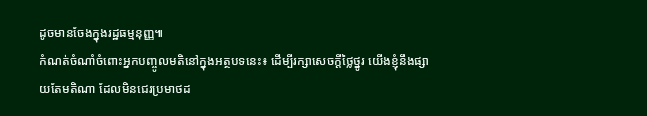ដូចមានចែងក្នុងរដ្ឋធម្មនុញ្ញ៕
កំណត់ចំណាំចំពោះអ្នកបញ្ចូលមតិនៅក្នុងអត្ថបទនេះ៖ ដើម្បីរក្សាសេចក្ដីថ្លៃថ្នូរ យើងខ្ញុំនឹងផ្សាយតែមតិណា ដែលមិនជេរប្រមាថដ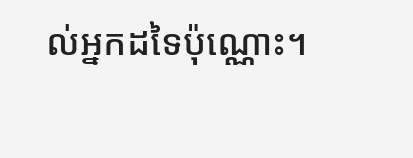ល់អ្នកដទៃប៉ុណ្ណោះ។